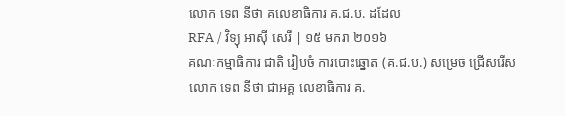លោក ទេព នីថា គលេខាធិការ គ.ជ.ប. ដដែល
RFA / វិទ្យុ អាស៊ី សេរី | ១៥ មករា ២០១៦
គណៈកម្មាធិការ ជាតិ រៀបចំ ការបោះឆ្នោត (គ.ជ.ប.) សម្រេច ជ្រើសរើស លោក ទេព នីថា ជាអគ្គ លេខាធិការ គ.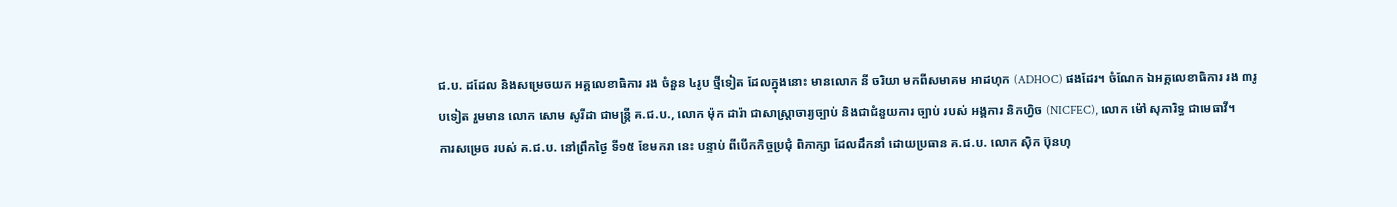ជ.ប. ដដែល និងសម្រេចយក អគ្គលេខាធិការ រង ចំនួន ៤រូប ថ្មីទៀត ដែលក្នុងនោះ មានលោក នី ចរិយា មកពីសមាគម អាដហុក (ADHOC) ផងដែរ។ ចំណែក ឯអគ្គលេខាធិការ រង ៣រូបទៀត រួមមាន លោក សោម សូរីដា ជាមន្ត្រី គ.ជ.ប., លោក ម៉ុក ដារ៉ា ជាសាស្ត្រាចារ្យច្បាប់ និងជាជំនួយការ ច្បាប់ របស់ អង្គការ និកហ្វិច (NICFEC), លោក ម៉ៅ សុភារិទ្ធ ជាមេធាវី។
ការសម្រេច របស់ គ.ជ.ប. នៅព្រឹកថ្ងៃ ទី១៥ ខែមករា នេះ បន្ទាប់ ពីបើកកិច្ចប្រជុំ ពិភាក្សា ដែលដឹកនាំ ដោយប្រធាន គ.ជ.ប. លោក ស៊ិក ប៊ុនហុ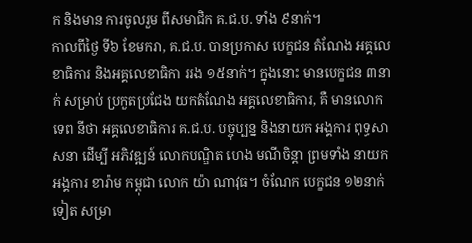ក និងមាន ការចូលរួម ពីសមាជិក គ.ជ.ប. ទាំង ៩នាក់។
កាលពីថ្ងៃ ទី៦ ខែមករា, គ.ជ.ប. បានប្រកាស បេក្ខជន តំណែង អគ្គលេខាធិការ និងអគ្គលេខាធិកា ររង ១៥នាក់។ ក្នុងនោះ មានបេក្ខជន ៣នាក់ សម្រាប់ ប្រកួតប្រជែង យកតំណែង អគ្គលេខាធិការ, គឺ មានលោក ទេព នីថា អគ្គលេខាធិការ គ.ជ.ប. បច្ចុប្បន្ន និងនាយក អង្គការ ពុទ្ធសាសនា ដើម្បី អភិវឌ្ឍន៍ លោកបណ្ឌិត ហេង មណីចិន្តា ព្រមទាំង នាយក អង្គការ ខារ៉ាម កម្ពុជា លោក យ៉ា ណាវុធ។ ចំណែក បេក្ខជន ១២នាក់ ទៀត សម្រា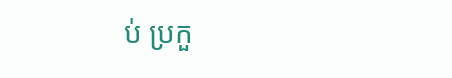ប់ ប្រកួ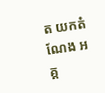ត យកតំណែង អគ្គ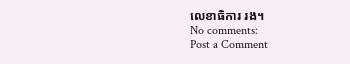លេខាធិការ រង។
No comments:
Post a Comment